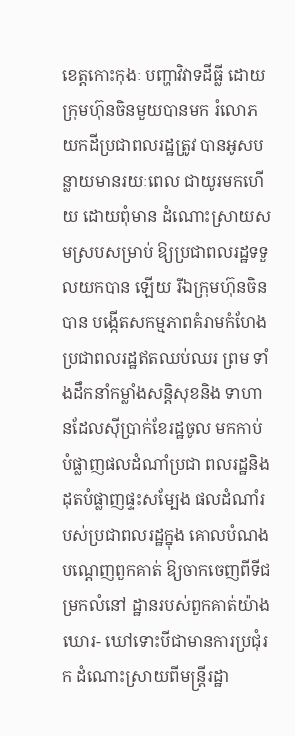ខេត្តកោះកុងៈ បញ្ហាវិវាទដីធ្លី ដោយក្រុមហ៊ុនចិនមួយបានមក រំលោភយកដីប្រជាពលរដ្ឋត្រូវ បានអូសបន្លាយមានរយៈពេល ជាយូរមកហើយ ដោយពុំមាន ដំណោះស្រាយសមស្របសម្រាប់ ឱ្យប្រជាពលរដ្ឋទទួលយកបាន ឡើយ រីឯក្រុមហ៊ុនចិនបាន បង្កើតសកម្មភាពគំរាមកំហែង ប្រជាពលរដ្ឋឥតឈប់ឈរ ព្រម ទាំងដឹកនាំកម្លាំងសន្តិសុខនិង ទាហានដែលស៊ីប្រាក់ខែរដ្ឋចូល មកកាប់បំផ្លាញផលដំណាំប្រជា ពលរដ្ឋនិងដុតបំផ្លាញផ្ទះសម្បែង ផលដំណាំរបស់ប្រជាពលរដ្ឋក្នុង គោលបំណងបណ្តេញពួកគាត់ ឱ្យចាកចេញពីទីជម្រកលំនៅ ដ្ឋានរបស់ពួកគាត់យ៉ាងឃោរ- ឃៅទោះបីជាមានការប្រជុំរក ដំណោះស្រាយពីមន្ត្រីរដ្ឋា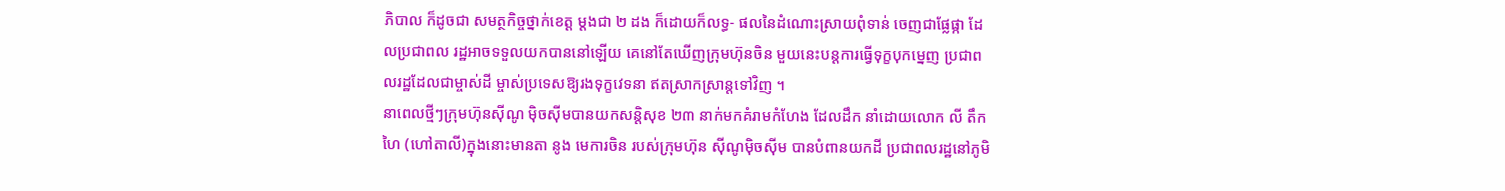ភិបាល ក៏ដូចជា សមត្ថកិច្ចថ្នាក់ខេត្ត ម្តងជា ២ ដង ក៏ដោយក៏លទ្ធ- ផលនៃដំណោះស្រាយពុំទាន់ ចេញជាផ្លែផ្កា ដែលប្រជាពល រដ្ឋអាចទទួលយកបាននៅឡើយ គេនៅតែឃើញក្រុមហ៊ុនចិន មួយនេះបន្តការធ្វើទុក្ខបុកម្នេញ ប្រជាពលរដ្ឋដែលជាម្ចាស់ដី ម្ចាស់ប្រទេសឱ្យរងទុក្ខវេទនា ឥតស្រាកស្រាន្តទៅវិញ ។
នាពេលថ្មីៗក្រុមហ៊ុនស៊ីណូ ម៉ិចស៊ីមបានយកសន្តិសុខ ២៣ នាក់មកគំរាមកំហែង ដែលដឹក នាំដោយលោក លី តឹកហៃ (ហៅតាលី)ក្នុងនោះមានតា នូង មេការចិន របស់ក្រុមហ៊ុន ស៊ីណូម៉ិចស៊ីម បានបំពានយកដី ប្រជាពលរដ្ឋនៅភូមិ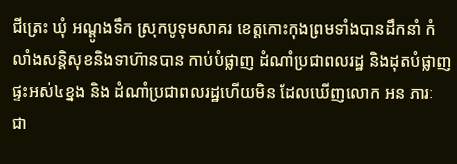ជីត្រេះ ឃុំ អណ្តូងទឹក ស្រុកបូទុមសាគរ ខេត្តកោះកុងព្រមទាំងបានដឹកនាំ កំលាំងសន្តិសុខនិងទាហ៊ានបាន កាប់បំផ្លាញ ដំណាំប្រជាពលរដ្ឋ និងដុតបំផ្លាញផ្ទះអស់៤ខ្នង និង ដំណាំប្រជាពលរដ្ឋហើយមិន ដែលឃើញលោក អន ភារៈ ជា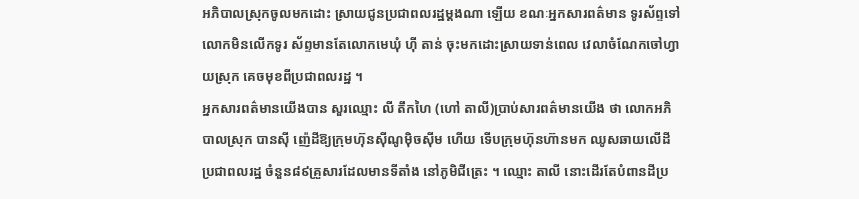អភិបាលស្រុកចូលមកដោះ ស្រាយជូនប្រជាពលរដ្ឋម្តងណា ឡើយ ខណៈអ្នកសារពត៌មាន ទូរស័ព្ទទៅលោកមិនលើកទូរ ស័ព្ទមានតែលោកមេឃុំ ហ៊ី តាន់ ចុះមកដោះស្រាយទាន់ពេល វេលាចំណែកចៅហ្វាយស្រុក គេចមុខពីប្រជាពលរដ្ឋ ។
អ្នកសារពត៌មានយើងបាន សួរឈ្មោះ លី តឹកហៃ (ហៅ តាលី)ប្រាប់សារពត៌មានយើង ថា លោកអភិបាលស្រុក បានស៊ី ញ៉េដីឱ្យក្រុមហ៊ុនស៊ីណូម៉ិចស៊ីម ហើយ ទើបក្រុមហ៊ុនហ៊ានមក ឈូសឆាយលើដីប្រជាពលរដ្ឋ ចំនួន៨៩គ្រួសារដែលមានទីតាំង នៅភូមិជីត្រេះ ។ ឈ្មោះ តាលី នោះដើរតែបំពានដីប្រ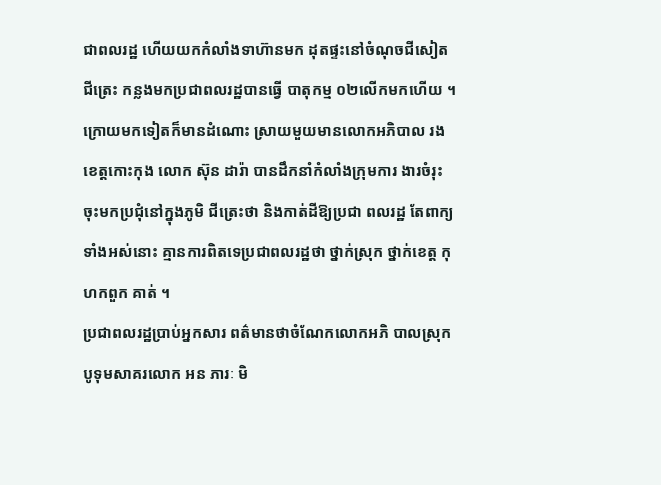ជាពលរដ្ឋ ហើយយកកំលាំងទាហ៊ានមក ដុតផ្ទះនៅចំណុចជីសៀតជីត្រេះ កន្លងមកប្រជាពលរដ្ឋបានធ្វើ បាតុកម្ម ០២លើកមកហើយ ។ ក្រោយមកទៀតក៏មានដំណោះ ស្រាយមួយមានលោកអភិបាល រងខេត្តកោះកុង លោក ស៊ុន ដារ៉ា បានដឹកនាំកំលាំងក្រុមការ ងារចំរុះចុះមកប្រជុំនៅក្នុងភូមិ ជីត្រេះថា និងកាត់ដីឱ្យប្រជា ពលរដ្ឋ តែពាក្យទាំងអស់នោះ គ្មានការពិតទេប្រជាពលរដ្ឋថា ថ្នាក់ស្រុក ថ្នាក់ខេត្ត កុហកពួក គាត់ ។
ប្រជាពលរដ្ឋប្រាប់អ្នកសារ ពត៌មានថាចំណែកលោកអភិ បាលស្រុកបូទុមសាគរលោក អន ភារៈ មិ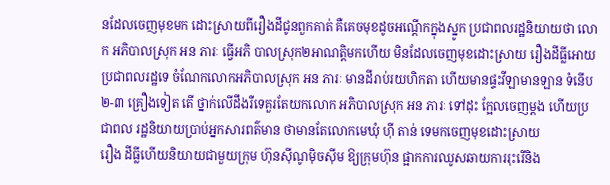នដែលចេញមុខមក ដោះស្រាយពីរឿងដីជូនពួកគាត់ គឺគេចមុខដូចអណ្តើកក្នុងស្នូក ប្រជាពលរដ្ឋនិយាយថា លោក អភិបាលស្រុក អន ភារៈ ធ្វើអភិ បាលស្រុក២អាណត្តិមកហើយ មិនដែលចេញមុខដោះស្រាយ រឿងដីធ្លីអោយប្រជាពលរដ្ឋទេ ចំណែកលោកអភិបាលស្រុក អន ភារៈ មានដីរាប់រយហិកតា ហើយមានផ្ទះវីឡាមានឡាន ទំនើប ២-៣ គ្រឿងទៀត តើ ថ្នាក់លើដឹងរឺទេគួរតែយកលោក អភិបាលស្រុក អន ភារៈ ទៅដុះ ក្អែលចេញម្តង ហើយប្រជាពល រដ្ឋនិយាយប្រាប់អ្នកសារពត៌មាន ថាមានតែលោកមេឃុំ ហ៊ី តាន់ ទេមកចេញមុខដោះស្រាយ
រឿង ដីធ្លីហើយនិយាយជាមួយក្រុម ហ៊ុនស៊ីណូម៉ិចស៊ីម ឱ្យក្រុមហ៊ុន ផ្អាកការឈូសឆាយការរុះរើនិង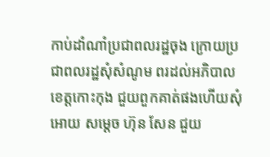កាប់ដាំណាំប្រជាពលរដ្ឋចុង ក្រោយប្រជាពលរដ្ឋសុំសំណូម ពរដល់អភិបាលខេត្តកោះកុង ជួយពួកគាត់ផងហើយសុំអោយ សម្តេច ហ៊ុន សែន ជួយ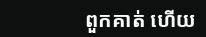ពួកគាត់ ហើយ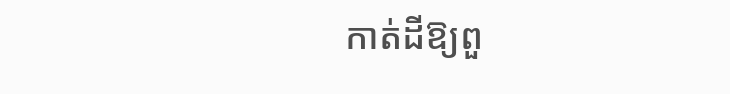កាត់ដីឱ្យពួ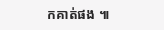កគាត់ផង ៕